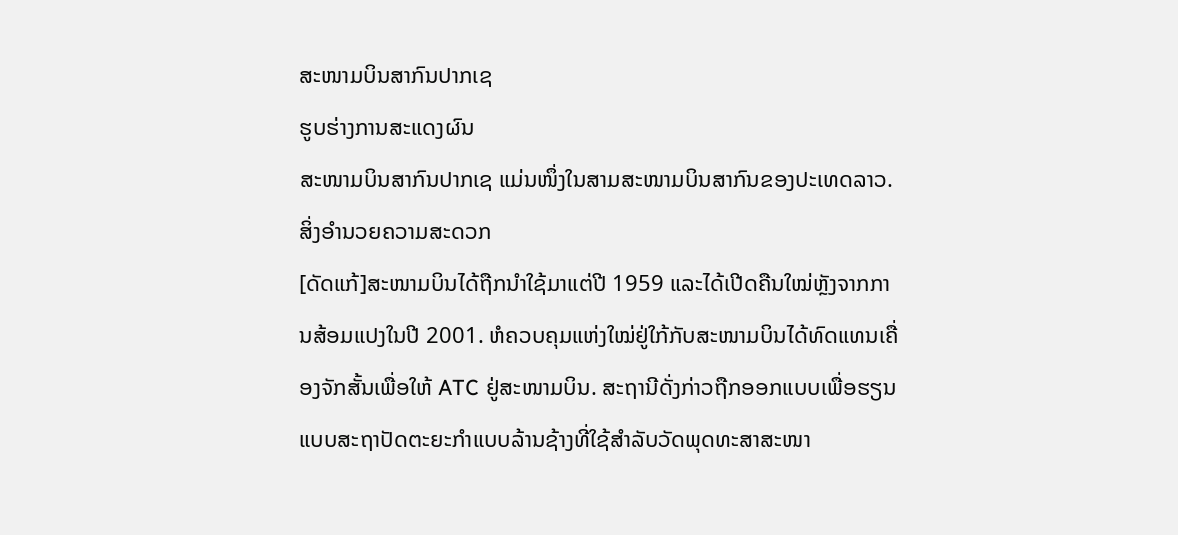ສະໜາມບິນສາກົນປາກເຊ
ຮູບຮ່າງການສະແດງຜົນ
ສະໜາມບິນສາກົນປາກເຊ ແມ່ນໜຶ່ງໃນສາມສະໜາມບິນສາກົນຂອງປະເທດລາວ.
ສິ່ງອໍານວຍຄວາມສະດວກ
[ດັດແກ້]ສະໜາມບິນໄດ້ຖືກນຳໃຊ້ມາແຕ່ປີ 1959 ແລະໄດ້ເປີດຄືນໃໝ່ຫຼັງຈາກການສ້ອມແປງໃນປີ 2001. ຫໍຄວບຄຸມແຫ່ງໃໝ່ຢູ່ໃກ້ກັບສະໜາມບິນໄດ້ທົດແທນເຄື່ອງຈັກສັ້ນເພື່ອໃຫ້ ATC ຢູ່ສະໜາມບິນ. ສະຖານີດັ່ງກ່າວຖືກອອກແບບເພື່ອຮຽນແບບສະຖາປັດຕະຍະກຳແບບລ້ານຊ້າງທີ່ໃຊ້ສຳລັບວັດພຸດທະສາສະໜາ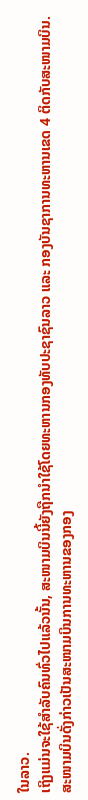ໃນລາວ.
ເຖິງແມ່ນຈະໃຊ້ສຳລັບຄົນທົ່ວໄປແລ້ວນັ້ນ, ສະໜາມບິນນີ້ຍັງຖືກນຳໃຊ້ໂດຍທະຫານກອງທັບປະຊາຊົນລາວ ແລະ ກອງບັນຊາການທະຫານເຂດ 4 ຕິດກັບສະໜາມບິນ. ສະໜາມບິນດັ່ງກ່າວເປັນສະໜາມບິນການທະຫານຂອງກອງ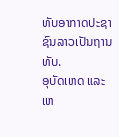ທັບອາກາດປະຊາຊົນລາວເປັນຖານທັບ.
ອຸບັດເຫດ ແລະ ເຫ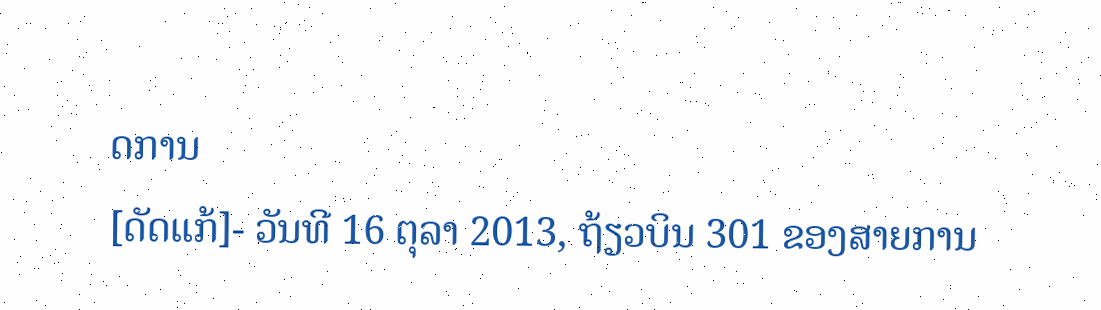ດການ
[ດັດແກ້]- ວັນທີ 16 ຕຸລາ 2013, ຖ້ຽວບິນ 301 ຂອງສາຍການ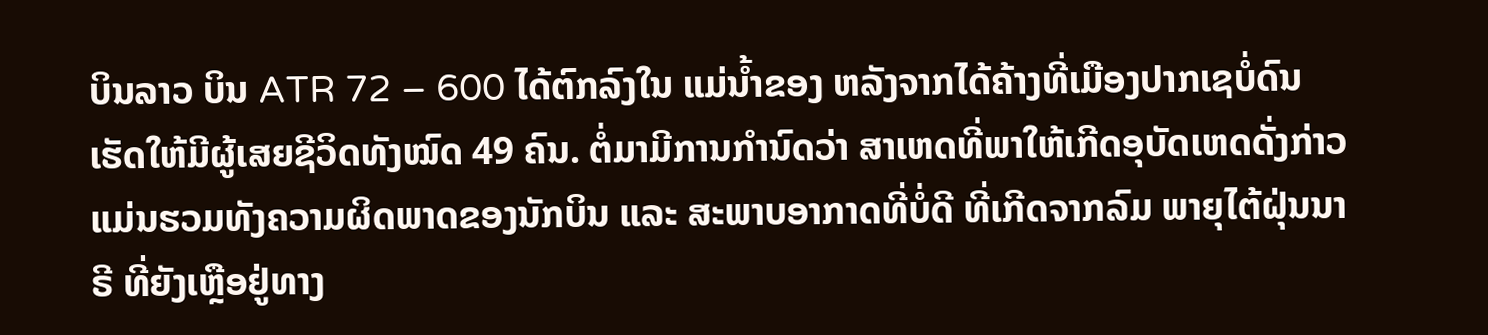ບິນລາວ ບິນ ATR 72 – 600 ໄດ້ຕົກລົງໃນ ແມ່ນໍ້າຂອງ ຫລັງຈາກໄດ້ຄ້າງທີ່ເມືອງປາກເຊບໍ່ດົນ ເຮັດໃຫ້ມີຜູ້ເສຍຊີວິດທັງໝົດ 49 ຄົນ. ຕໍ່ມາມີການກຳນົດວ່າ ສາເຫດທີ່ພາໃຫ້ເກີດອຸບັດເຫດດັ່ງກ່າວ ແມ່ນຮວມທັງຄວາມຜິດພາດຂອງນັກບິນ ແລະ ສະພາບອາກາດທີ່ບໍ່ດີ ທີ່ເກີດຈາກລົມ ພາຍຸໄຕ້ຝຸ່ນນາຣີ ທີ່ຍັງເຫຼືອຢູ່ທາງ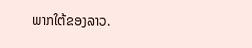ພາກໃຕ້ຂອງລາວ.